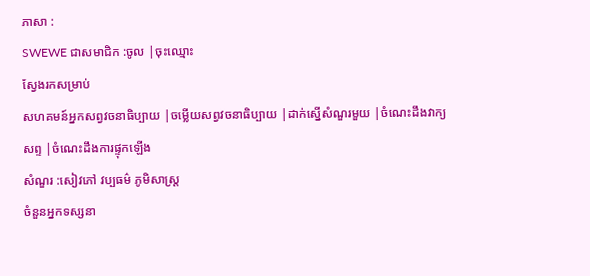ភាសា :
SWEWE ជាសមាជិក :ចូល |ចុះឈ្មោះ
ស្វែងរកសម្រាប់
សហគមន៍អ្នកសព្វវចនាធិប្បាយ |ចម្លើយសព្វវចនាធិប្បាយ |ដាក់ស្នើសំណួរមួយ |ចំណេះដឹងវាក្យសព្ទ |ចំណេះដឹងការផ្ទុកឡើង
សំណួរ :សៀវភៅ វប្បធម៌ ភូមិសាស្ត្រ
ចំនួនអ្នកទស្សនា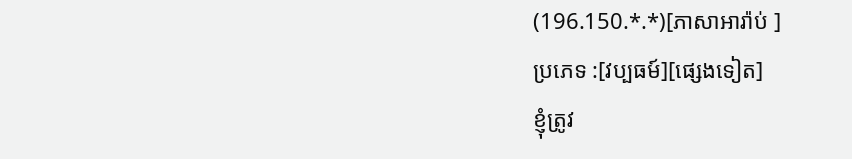(196.150.*.*)[ភាសាអារ៉ាប់ ]
ប្រភេទ :[វប្បធម៍][ផ្សេងទៀត]
ខ្ញុំត្រូវ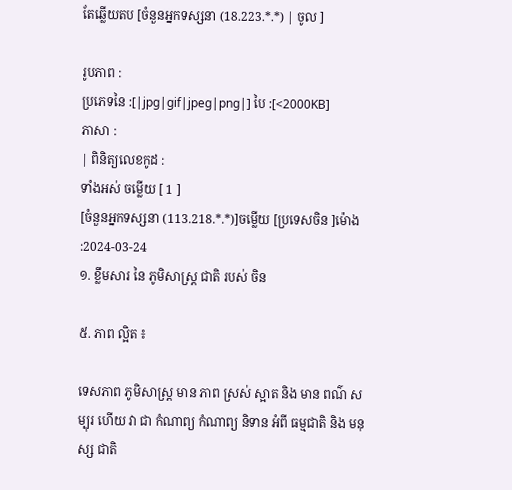តែឆ្លើយតប [ចំនួនអ្នកទស្សនា (18.223.*.*) | ចូល ]

រូបភាព :
ប្រភេទនៃ :[|jpg|gif|jpeg|png|] បៃ :[<2000KB]
ភាសា :
| ពិនិត្យលេខកូដ :
ទាំងអស់ ចម្លើយ [ 1 ]
[ចំនួនអ្នកទស្សនា (113.218.*.*)]ចម្លើយ [ប្រទេសចិន ]ម៉ោង :2024-03-24
១. ខ្លឹមសារ នៃ ភូមិសាស្ត្រ ជាតិ របស់ ចិន

៥. ភាព ល្អិត ៖

ទេសភាព ភូមិសាស្ត្រ មាន ភាព ស្រស់ ស្អាត និង មាន ពណ៌ សម្បុរ ហើយ វា ជា កំណាព្យ កំណាព្យ និទាន អំពី ធម្មជាតិ និង មនុស្ស ជាតិ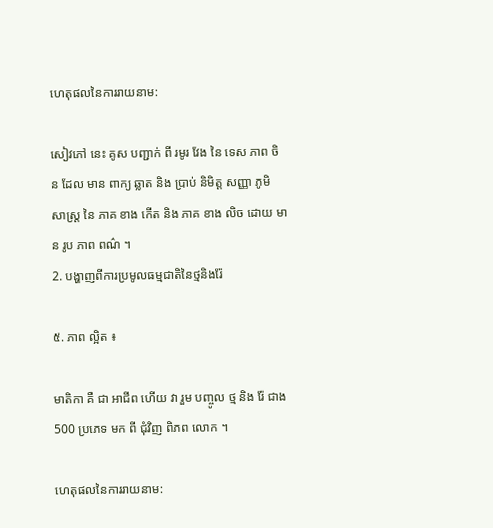ហេតុផលនៃការរាយនាម:

សៀវភៅ នេះ គូស បញ្ជាក់ ពី រមូរ វែង នៃ ទេស ភាព ចិន ដែល មាន ពាក្យ ឆ្លាត និង ប្រាប់ និមិត្ត សញ្ញា ភូមិ សាស្ត្រ នៃ ភាគ ខាង កើត និង ភាគ ខាង លិច ដោយ មាន រូប ភាព ពណ៌ ។
2. បង្ហាញពីការប្រមូលធម្មជាតិនៃថ្មនិងរ៉ែ

៥. ភាព ល្អិត ៖

មាតិកា គឺ ជា អាជីព ហើយ វា រួម បញ្ចូល ថ្ម និង រ៉ែ ជាង 500 ប្រភេទ មក ពី ជុំវិញ ពិភព លោក ។

ហេតុផលនៃការរាយនាម: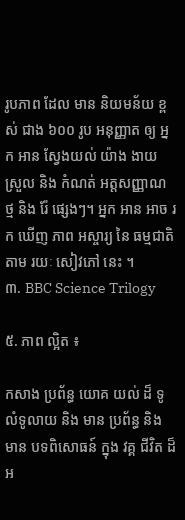រូបភាព ដែល មាន និយមន័យ ខ្ពស់ ជាង ៦០០ រូប អនុញ្ញាត ឲ្យ អ្នក អាន ស្វែងយល់ យ៉ាង ងាយ ស្រួល និង កំណត់ អត្តសញ្ញាណ ថ្ម និង រ៉ែ ផ្សេងៗ។ អ្នក អាន អាច រក ឃើញ ភាព អស្ចារ្យ នៃ ធម្មជាតិ តាម រយៈ សៀវភៅ នេះ ។
៣. BBC Science Trilogy

៥. ភាព ល្អិត ៖

កសាង ប្រព័ន្ធ យោគ យល់ ដ៏ ទូលំទូលាយ និង មាន ប្រព័ន្ធ និង មាន បទពិសោធន៍ ក្នុង វគ្គ ជីវិត ដ៏ អ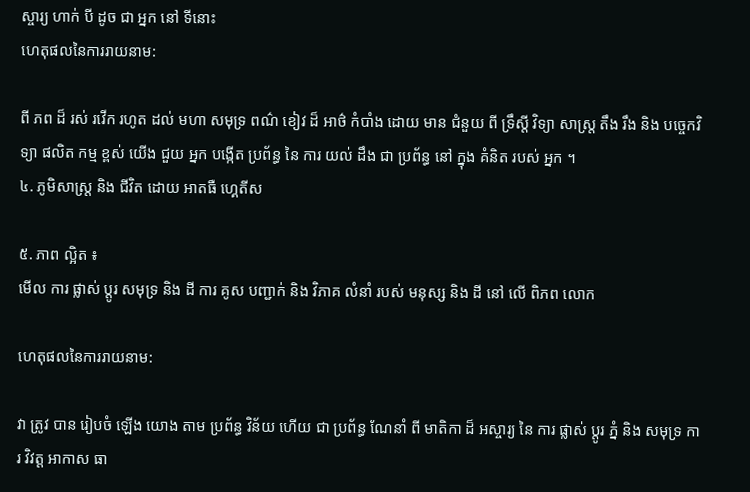ស្ចារ្យ ហាក់ បី ដូច ជា អ្នក នៅ ទីនោះ
ហេតុផលនៃការរាយនាម:

ពី ភព ដ៏ រស់ រវើក រហូត ដល់ មហា សមុទ្រ ពណ៌ ខៀវ ដ៏ អាថ៌ កំបាំង ដោយ មាន ជំនួយ ពី ទ្រឹស្តី វិទ្យា សាស្ត្រ តឹង រឹង និង បច្ចេកវិទ្យា ផលិត កម្ម ខ្ពស់ យើង ជួយ អ្នក បង្កើត ប្រព័ន្ធ នៃ ការ យល់ ដឹង ជា ប្រព័ន្ធ នៅ ក្នុង គំនិត របស់ អ្នក ។
៤. ភូមិសាស្ត្រ និង ជីវិត ដោយ អាតធឺ ហ្គេតីស

៥. ភាព ល្អិត ៖
មើល ការ ផ្លាស់ ប្តូរ សមុទ្រ និង ដី ការ គូស បញ្ជាក់ និង វិភាគ លំនាំ របស់ មនុស្ស និង ដី នៅ លើ ពិភព លោក

ហេតុផលនៃការរាយនាម:

វា ត្រូវ បាន រៀបចំ ឡើង យោង តាម ប្រព័ន្ធ វិន័យ ហើយ ជា ប្រព័ន្ធ ណែនាំ ពី មាតិកា ដ៏ អស្ចារ្យ នៃ ការ ផ្លាស់ ប្តូរ ភ្នំ និង សមុទ្រ ការ វិវត្ត អាកាស ធា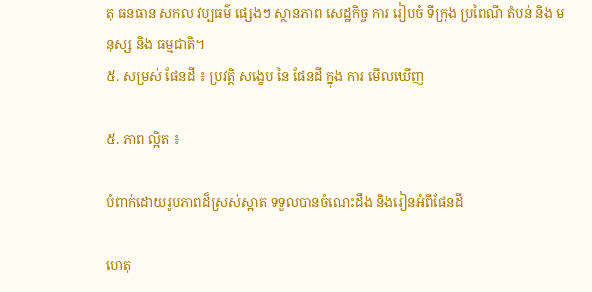តុ ធនធាន សកល វប្បធម៌ ផ្សេងៗ ស្ថានភាព សេដ្ឋកិច្ច ការ រៀបចំ ទីក្រុង ប្រពៃណី តំបន់ និង មនុស្ស និង ធម្មជាតិ។
៥. សម្រស់ ផែនដី ៖ ប្រវត្តិ សង្ខេប នៃ ផែនដី ក្នុង ការ មើលឃើញ

៥. ភាព ល្អិត ៖

បំពាក់ដោយរូបភាពដ៏ស្រស់ស្អាត ទទួលបានចំណេះដឹង និងរៀនអំពីផែនដី

ហេតុ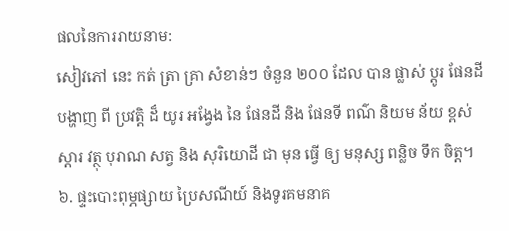ផលនៃការរាយនាម:
សៀវភៅ នេះ កត់ ត្រា គ្រា សំខាន់ៗ ចំនួន ២០០ ដែល បាន ផ្លាស់ ប្ដូរ ផែនដី បង្ហាញ ពី ប្រវត្តិ ដ៏ យូរ អង្វែង នៃ ផែនដី និង ផែនទី ពណ៌ និយម ន័យ ខ្ពស់ ស្តារ វត្ថុ បុរាណ សត្វ និង សុរិយោដី ជា មុន ធ្វើ ឲ្យ មនុស្ស ពន្លិច ទឹក ចិត្ត។
៦. ផ្ទះបោះពុម្ភផ្សាយ ប្រៃសណីយ៍ និងទូរគមនាគ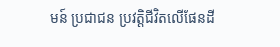មន៍ ប្រជាជន ប្រវត្តិជីវិតលើផែនដី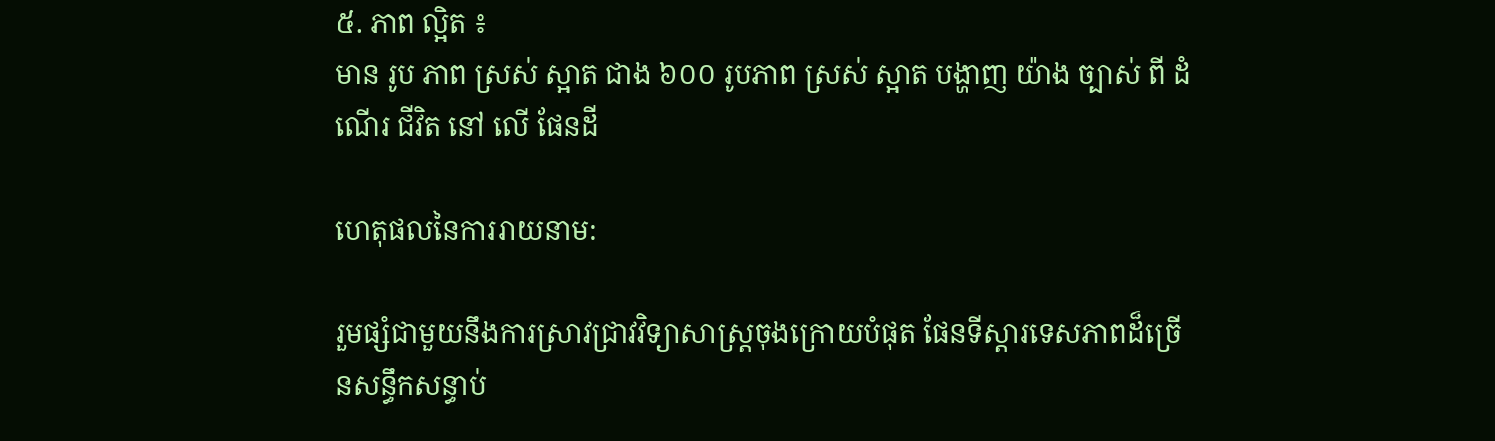៥. ភាព ល្អិត ៖
មាន រូប ភាព ស្រស់ ស្អាត ជាង ៦០០ រូបភាព ស្រស់ ស្អាត បង្ហាញ យ៉ាង ច្បាស់ ពី ដំណើរ ជីវិត នៅ លើ ផែនដី

ហេតុផលនៃការរាយនាម:

រួមផ្សំជាមួយនឹងការស្រាវជ្រាវវិទ្យាសាស្ត្រចុងក្រោយបំផុត ផែនទីស្តារទេសភាពដ៏ច្រើនសន្ធឹកសន្ធាប់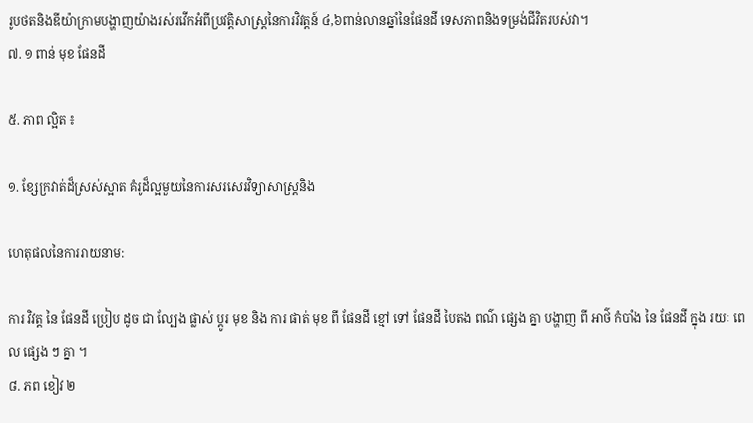រូបថតនិងឌីយ៉ាក្រាមបង្ហាញយ៉ាងរស់រវើកអំពីប្រវត្ដិសាស្ដ្រនៃការវិវត្ដន៍ ៤,៦ពាន់លានឆ្នាំនៃផែនដី ទេសភាពនិងទម្រង់ជីវិតរបស់វា។
៧. ១ ពាន់ មុខ ផែនដី

៥. ភាព ល្អិត ៖

១. ខ្សែក្រវាត់ដ៏ស្រស់ស្អាត គំរូដ៏ល្អមួយនៃការសរសេរវិទ្យាសាស្ត្រនិង

ហេតុផលនៃការរាយនាម:

ការ វិវត្ត នៃ ផែនដី ប្រៀប ដូច ជា ល្បែង ផ្លាស់ ប្ដូរ មុខ និង ការ ផាត់ មុខ ពី ផែនដី ខ្មៅ ទៅ ផែនដី បៃតង ពណ៌ ផ្សេង គ្នា បង្ហាញ ពី អាថ៌ កំបាំង នៃ ផែនដី ក្នុង រយៈ ពេល ផ្សេង ៗ គ្នា ។
៨. ភព ខៀវ ២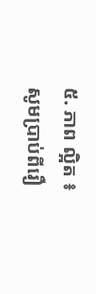៥. ភាព ល្អិត ៖
សូមប្រាប់ពីរឿ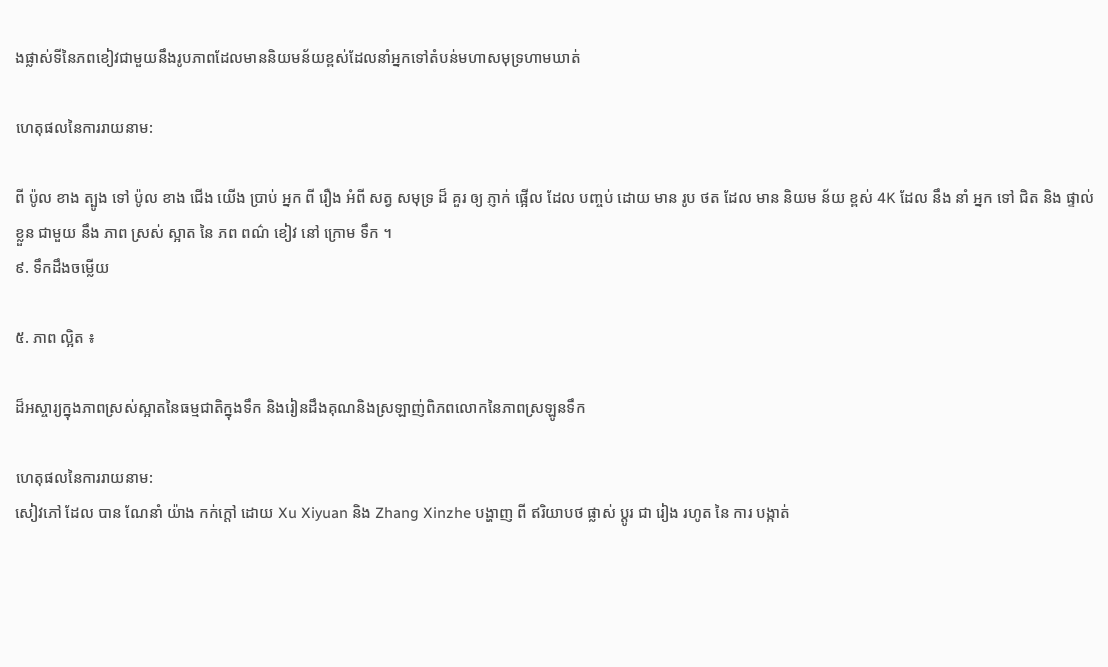ងផ្លាស់ទីនៃភពខៀវជាមួយនឹងរូបភាពដែលមាននិយមន័យខ្ពស់ដែលនាំអ្នកទៅតំបន់មហាសមុទ្រហាមឃាត់

ហេតុផលនៃការរាយនាម:

ពី ប៉ូល ខាង ត្បូង ទៅ ប៉ូល ខាង ជើង យើង ប្រាប់ អ្នក ពី រឿង អំពី សត្វ សមុទ្រ ដ៏ គួរ ឲ្យ ភ្ញាក់ ផ្អើល ដែល បញ្ចប់ ដោយ មាន រូប ថត ដែល មាន និយម ន័យ ខ្ពស់ 4K ដែល នឹង នាំ អ្នក ទៅ ជិត និង ផ្ទាល់ ខ្លួន ជាមួយ នឹង ភាព ស្រស់ ស្អាត នៃ ភព ពណ៌ ខៀវ នៅ ក្រោម ទឹក ។
៩. ទឹកដឹងចម្លើយ

៥. ភាព ល្អិត ៖

ដ៏អស្ចារ្យក្នុងភាពស្រស់ស្អាតនៃធម្មជាតិក្នុងទឹក និងរៀនដឹងគុណនិងស្រឡាញ់ពិភពលោកនៃភាពស្រឡូនទឹក

ហេតុផលនៃការរាយនាម:
សៀវភៅ ដែល បាន ណែនាំ យ៉ាង កក់ក្ដៅ ដោយ Xu Xiyuan និង Zhang Xinzhe បង្ហាញ ពី ឥរិយាបថ ផ្លាស់ ប្តូរ ជា រៀង រហូត នៃ ការ បង្កាត់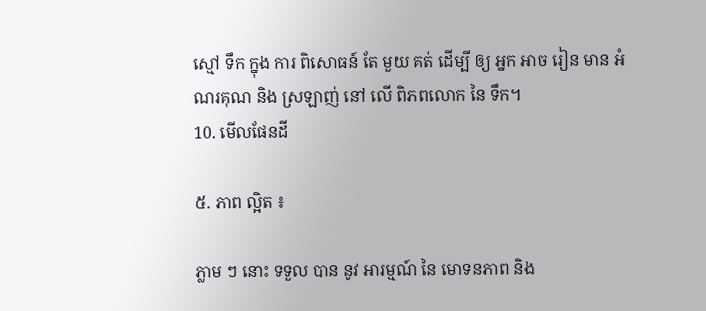ស្មៅ ទឹក ក្នុង ការ ពិសោធន៍ តែ មួយ គត់ ដើម្បី ឲ្យ អ្នក អាច រៀន មាន អំណរគុណ និង ស្រឡាញ់ នៅ លើ ពិភពលោក នៃ ទឹក។
10. មើលផែនដី

៥. ភាព ល្អិត ៖

ភ្លាម ៗ នោះ ទទួល បាន នូវ អារម្មណ៍ នៃ មោទនភាព និង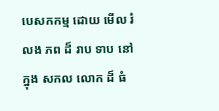បេសកកម្ម ដោយ មើល រំលង ភព ដ៏ រាប ទាប នៅ ក្នុង សកល លោក ដ៏ ធំ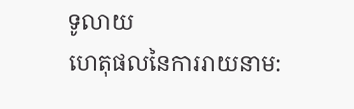ទូលាយ
ហេតុផលនៃការរាយនាម: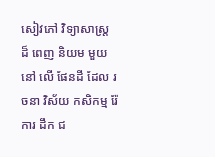សៀវភៅ វិទ្យាសាស្ត្រ ដ៏ ពេញ និយម មួយ នៅ លើ ផែនដី ដែល រចនា វិស័យ កសិកម្ម រ៉ែ ការ ដឹក ជ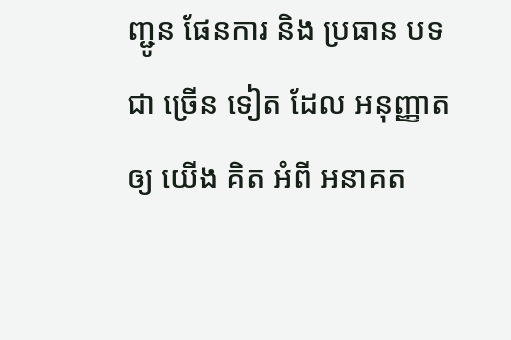ញ្ជូន ផែនការ និង ប្រធាន បទ ជា ច្រើន ទៀត ដែល អនុញ្ញាត ឲ្យ យើង គិត អំពី អនាគត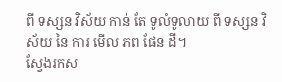ពី ទស្សន វិស័យ កាន់ តែ ទូលំទូលាយ ពី ទស្សន វិស័យ នៃ ការ មើល ភព ផែន ដី។
ស្វែងរកស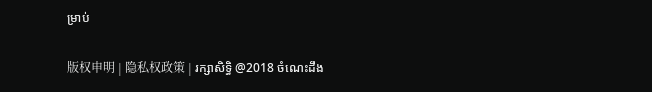ម្រាប់

版权申明 | 隐私权政策 | រក្សាសិទ្ធិ @2018 ចំណេះដឹង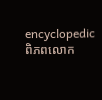encyclopedic ពិភពលោក